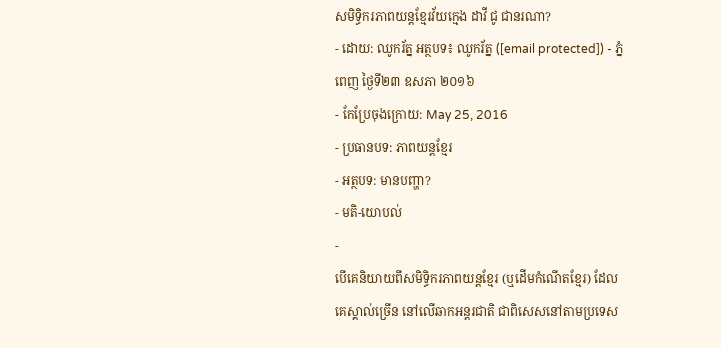សមិទ្ធិករភាពយន្ដខ្មែរវ័យក្មេង ដាវី ជូ ជានរណា?
- ដោយ: ឈូករ័ត្ន អត្ថបទ៖ ឈូករ័ត្ន ([email protected]) - ភ្នំពេញ ថ្ងៃទី២៣ ឧសភា ២០១៦
- កែប្រែចុងក្រោយ: May 25, 2016
- ប្រធានបទ: ភាពយន្ដខ្មែរ
- អត្ថបទ: មានបញ្ហា?
- មតិ-យោបល់
-
បើគេនិយាយពីសមិទ្ធិករភាពយន្ដខ្មែរ (ឬដើមកំណើតខ្មែរ) ដែលគេស្គាល់ច្រើន នៅលើឆាកអន្តរជាតិ ជាពិសេសនៅតាមប្រទេស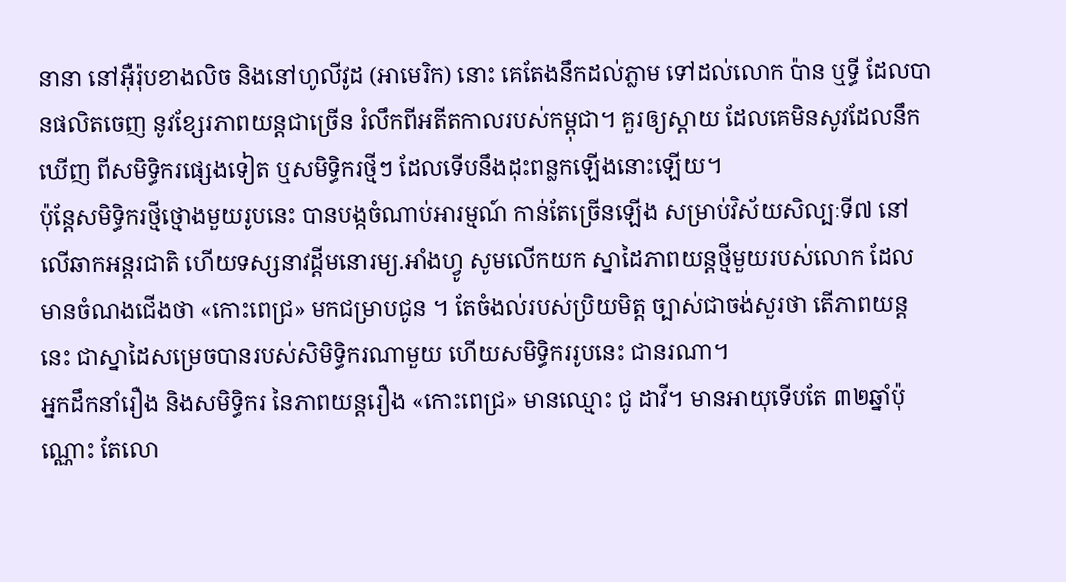នានា នៅអ៊ឺរ៉ុបខាងលិច និងនៅហូលីវូដ (អាមេរិក) នោះ គេតែងនឹកដល់ភ្លាម ទៅដល់លោក ប៉ាន ឬទ្ធី ដែលបានផលិតចេញ នូវខ្សែរភាពយន្ដជាច្រើន រំលឹកពីអតីតកាលរបស់កម្ពុជា។ គួរឲ្យស្ដាយ ដែលគេមិនសូវដែលនឹកឃើញ ពីសមិទ្ធិករផ្សេងទៀត ឬសមិទ្ធិករថ្មីៗ ដែលទើបនឹងដុះពន្លកឡើងនោះឡើយ។
ប៉ុន្តែសមិទ្ធិករថ្មីថ្មោងមួយរូបនេះ បានបង្កចំណាប់អារម្មណ៍ កាន់តែច្រើនឡើង សម្រាប់វិស័យសិល្បៈទី៧ នៅលើឆាកអន្តរជាតិ ហើយទស្សនាវដ្ដីមនោរម្យ.អាំងហ្វូ សូមលើកយក ស្នាដៃភាពយន្ដថ្មីមួយរបស់លោក ដែលមានចំណងជើងថា «កោះពេជ្រ» មកជម្រាបជូន ។ តែចំងល់របស់ប្រិយមិត្ត ច្បាស់ជាចង់សួរថា តើភាពយន្ដនេះ ជាស្នាដៃសម្រេចបានរបស់សិមិទ្ធិករណាមួយ ហើយសមិទ្ធិកររូបនេះ ជានរណា។
អ្នកដឹកនាំរឿង និងសមិទ្ធិករ នៃភាពយន្ដរឿង «កោះពេជ្រ» មានឈ្មោះ ជូ ដាវី។ មានអាយុទើបតែ ៣២ឆ្នាំប៉ុណ្ណោះ តែលោ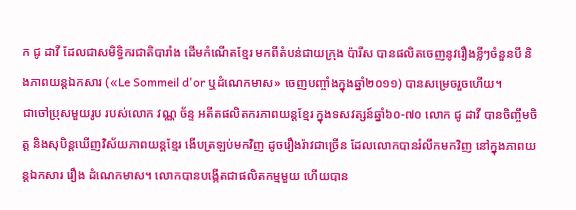ក ជូ ដាវី ដែលជាសមិទ្ធិករជាតិបារាំង ដើមកំណើតខ្មែរ មកពីតំបន់ជាយក្រុង ប៉ារីស បានផលិតចេញនូវរឿងខ្លីៗចំនួនបី និងភាពយន្ដឯកសារ («Le Sommeil d'or ឬដំណេកមាស» ចេញបញ្ចាំងក្នុងឆ្នាំ២០១១) បានសម្រេចរួចហើយ។
ជាចៅប្រុសមួយរូប របស់លោក វណ្ណ ច័ន្ទ អតីតផលិតករភាពយន្ដខ្មែរ ក្នុងទសវត្សន៍ឆ្នាំ៦០-៧០ លោក ជូ ដាវី បានចិញ្ចឹមចិត្ត និងសុបិន្តឃើញវិស័យភាពយន្ដខ្មែរ ងើបត្រឡប់មកវិញ ដូចរឿងរ៉ាវជាច្រើន ដែលលោកបានរំលឹកមកវិញ នៅក្នុងភាពយន្ដឯកសារ រឿង ដំណេកមាស។ លោកបានបង្កើតជាផលិតកម្មមួយ ហើយបាន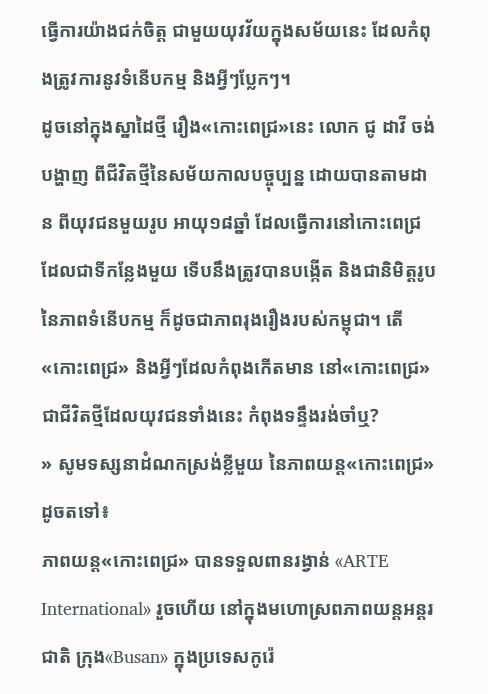ធ្វើការយ៉ាងជក់ចិត្ត ជាមួយយុវវ័យក្នុងសម័យនេះ ដែលកំពុងត្រូវការនូវទំនើបកម្ម និងអ្វីៗប្លែកៗ។
ដូចនៅក្នុងស្នាដៃថ្មី រឿង«កោះពេជ្រ»នេះ លោក ជូ ដាវី ចង់បង្ហាញ ពីជីវិតថ្មីនៃសម័យកាលបច្ចុប្បន្ន ដោយបានតាមដាន ពីយុវជនមួយរូប អាយុ១៨ឆ្នាំ ដែលធ្វើការនៅកោះពេជ្រ ដែលជាទីកន្លែងមួយ ទើបនឹងត្រូវបានបង្កើត និងជានិមិត្តរូបនៃភាពទំនើបកម្ម ក៏ដូចជាភាពរុងរឿងរបស់កម្ពុជា។ តើ«កោះពេជ្រ» និងអ្វីៗដែលកំពុងកើតមាន នៅ«កោះពេជ្រ» ជាជីវិតថ្មីដែលយុវជនទាំងនេះ កំពុងទន្ទឹងរង់ចាំឬ?
» សូមទស្សនាដំណកស្រង់ខ្លីមួយ នៃភាពយន្ដ«កោះពេជ្រ»ដូចតទៅ៖
ភាពយន្ដ«កោះពេជ្រ» បានទទួលពានរង្វាន់ «ARTE International» រួចហើយ នៅក្នុងមហោស្រពភាពយន្ដអន្តរជាតិ ក្រុង«Busan» ក្នុងប្រទេសកូរ៉េ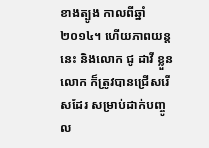ខាងត្បូង កាលពីឆ្នាំ២០១៤។ ហើយភាពយន្ដនេះ និងលោក ជូ ដាវី ខ្លួនលោក ក៏ត្រូវបានជ្រើសរើសដែរ សម្រាប់ដាក់បញ្ចូល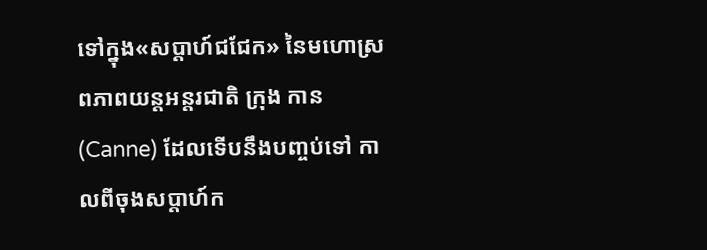ទៅក្នុង«សប្ដាហ៍ជជែក» នៃមហោស្រពភាពយន្ដអន្តរជាតិ ក្រុង កាន (Canne) ដែលទើបនឹងបញ្ចប់ទៅ កាលពីចុងសប្ដាហ៍ក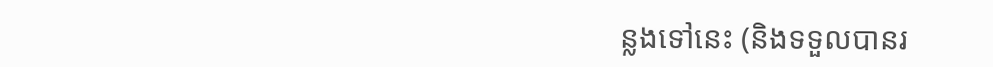ន្លងទៅនេះ (និងទទួលបានរ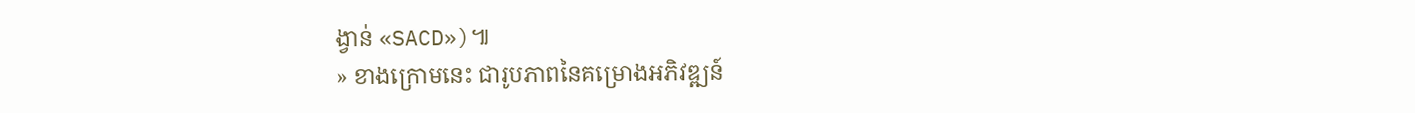ង្វាន់ «SACD»)៕
» ខាងក្រោមនេះ ជារូបភាពនៃគម្រោងអភិវឌ្ឍន៍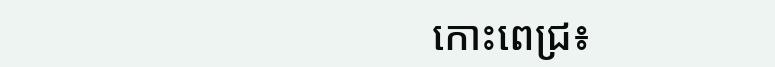កោះពេជ្រ៖